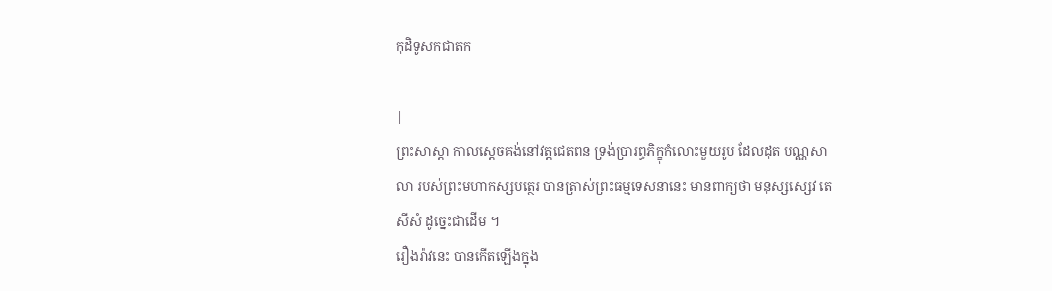កុដិទូសកជាតក

|
ព្រះសាស្ដា កាលស្ដេចគង់នៅវត្តជេតពន ទ្រង់ប្រារព្ធភិក្ខុកំលោះមួយរូប ដែលដុត បណ្ណសាលា របស់ព្រះមហាកស្សបត្ថេរ បានត្រាស់ព្រះធម្មទេសនានេះ មានពាក្យថា មនុស្សស្សេវ តេ សីសំ ដូច្នេះជាដើម ។
រឿងរ៉ាវនេះ បានកើតឡើងក្នុង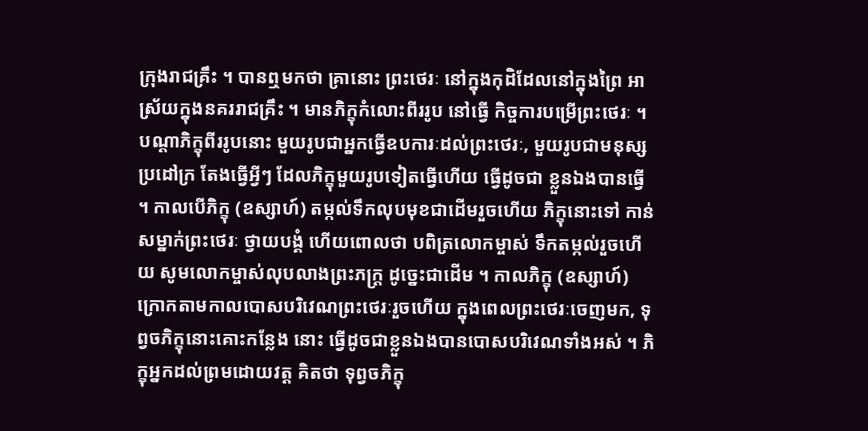ក្រុងរាជគ្រឹះ ។ បានឮមកថា គ្រានោះ ព្រះថេរៈ នៅក្នុងកុដិដែលនៅក្នុងព្រៃ អាស្រ័យក្នុងនគររាជគ្រឹះ ។ មានភិក្ខុកំលោះពីររូប នៅធ្វើ កិច្ចការបម្រើព្រះថេរៈ ។ បណ្ដាភិក្ខុពីររូបនោះ មួយរូបជាអ្នកធ្វើឧបការៈដល់ព្រះថេរៈ, មួយរូបជាមនុស្សប្រដៅក្រ តែងធ្វើអ្វីៗ ដែលភិក្ខុមួយរូបទៀតធ្វើហើយ ធ្វើដូចជា ខ្លួនឯងបានធ្វើ ។ កាលបើភិក្ខុ (ឧស្សាហ៍) តម្កល់ទឹកលុបមុខជាដើមរួចហើយ ភិក្ខុនោះទៅ កាន់សម្នាក់ព្រះថេរៈ ថ្វាយបង្គំ ហើយពោលថា បពិត្រលោកម្ចាស់ ទឹកតម្កល់រួចហើយ សូមលោកម្ចាស់លុបលាងព្រះភក្ត្រ ដូច្នេះជាដើម ។ កាលភិក្ខុ (ឧស្សាហ៍) ក្រោកតាមកាលបោសបរិវេណព្រះថេរៈរួចហើយ ក្នុងពេលព្រះថេរៈចេញមក, ទុព្វចភិក្ខុនោះគោះកន្លែង នោះ ធ្វើដូចជាខ្លួនឯងបានបោសបរិវេណទាំងអស់ ។ ភិក្ខុអ្នកដល់ព្រមដោយវត្ត គិតថា ទុព្វចភិក្ខុ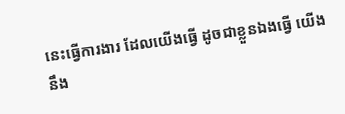នេះធ្វើការងារ ដែលយើងធ្វើ ដូចជាខ្លួនឯងធ្វើ យើងនឹង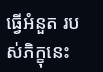ធ្វើអំនួត របស់ភិក្ខុនេះ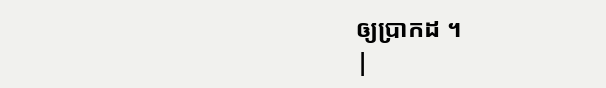ឲ្យប្រាកដ ។
|